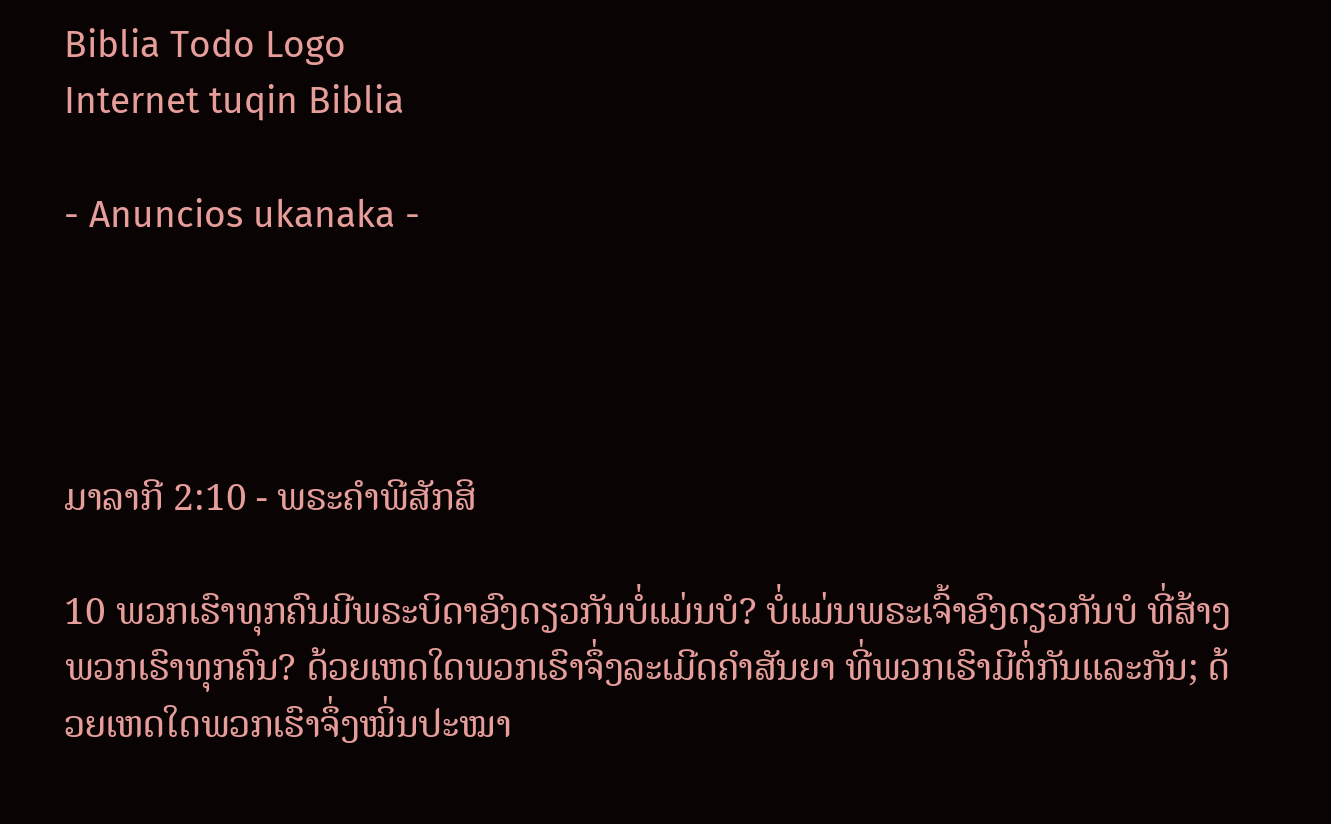Biblia Todo Logo
Internet tuqin Biblia

- Anuncios ukanaka -




ມາລາກີ 2:10 - ພຣະຄຳພີສັກສິ

10 ພວກເຮົາທຸກຄົນມີພຣະບິດາອົງດຽວກັນບໍ່ແມ່ນບໍ? ບໍ່ແມ່ນພຣະເຈົ້າອົງດຽວກັນບໍ ທີ່ສ້າງພວກເຮົາທຸກຄົນ? ດ້ວຍເຫດໃດພວກເຮົາຈຶ່ງລະເມີດຄຳສັນຍາ ທີ່ພວກເຮົາມີຕໍ່ກັນແລະກັນ; ດ້ວຍເຫດໃດພວກເຮົາຈຶ່ງໝິ່ນປະໝາ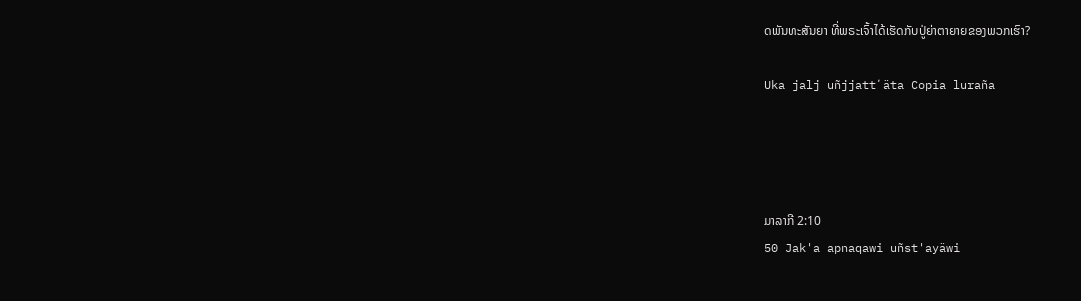ດພັນທະສັນຍາ ທີ່ພຣະເຈົ້າໄດ້ເຮັດກັບປູ່ຍ່າຕາຍາຍຂອງພວກເຮົາ?

Uka jalj uñjjattʼäta Copia luraña




ມາລາກີ 2:10
50 Jak'a apnaqawi uñst'ayäwi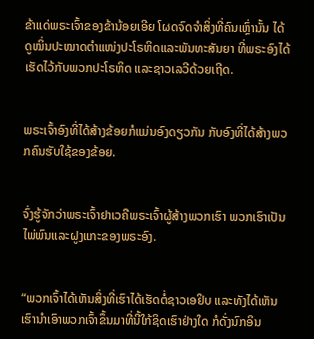ຂ້າແດ່ພຣະເຈົ້າຂອງຂ້ານ້ອຍເອີຍ ໂຜດຈົດຈຳສິ່ງທີ່ຄົນເຫຼົ່ານັ້ນ ໄດ້ດູໝິ່ນປະໝາດຕຳແໜ່ງປະໂຣຫິດແລະພັນທະສັນຍາ ທີ່ພຣະອົງໄດ້ເຮັດໄວ້ກັບພວກປະໂຣຫິດ ແລະຊາວເລວີດ້ວຍເຖີດ.


ພຣະເຈົ້າອົງທີ່ໄດ້ສ້າງຂ້ອຍກໍແມ່ນອົງດຽວກັນ ກັບອົງທີ່ໄດ້ສ້າງພວກຄົນຮັບໃຊ້ຂອງຂ້ອຍ.


ຈົ່ງຮູ້ຈັກວ່າພຣະເຈົ້າຢາເວຄືພຣະເຈົ້າຜູ້ສ້າງພວກເຮົາ ພວກເຮົາເປັນໄພ່ພົນແລະຝູງແກະຂອງພຣະອົງ.


“ພວກເຈົ້າໄດ້ເຫັນສິ່ງທີ່ເຮົາໄດ້ເຮັດຕໍ່ຊາວເອຢິບ ແລະທັງໄດ້ເຫັນເຮົານຳເອົາພວກເຈົ້າຂຶ້ນມາທີ່ນີ້ໃກ້ຊິດເຮົາຢ່າງໃດ ກໍດັ່ງນົກອິນ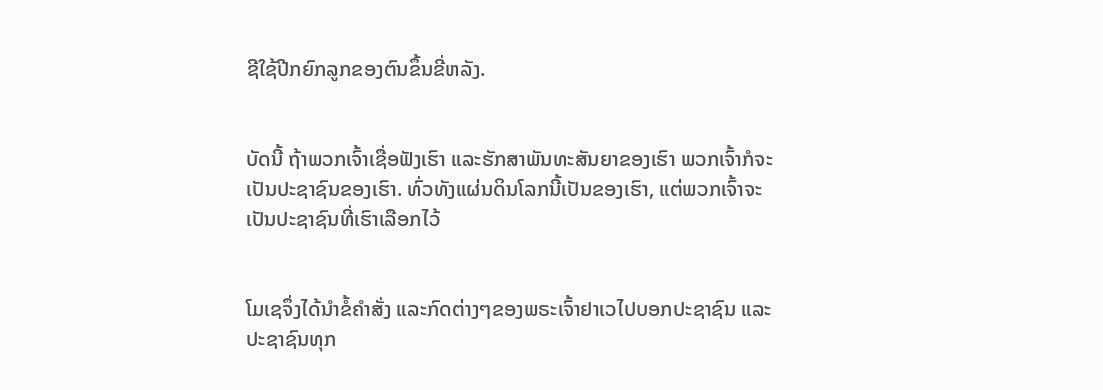ຊີໃຊ້ປີກຍົກລູກຂອງຕົນຂຶ້ນຂີ່ຫລັງ.


ບັດນີ້ ຖ້າພວກເຈົ້າເຊື່ອຟັງເຮົາ ແລະຮັກສາພັນທະສັນຍາຂອງເຮົາ ພວກເຈົ້າກໍຈະເປັນປະຊາຊົນຂອງເຮົາ. ທົ່ວທັງແຜ່ນດິນໂລກນີ້ເປັນຂອງເຮົາ, ແຕ່ພວກເຈົ້າຈະເປັນປະຊາຊົນທີ່ເຮົາເລືອກໄວ້


ໂມເຊຈຶ່ງໄດ້ນຳຂໍ້ຄຳສັ່ງ ແລະກົດຕ່າງໆຂອງພຣະເຈົ້າຢາເວໄປບອກປະຊາຊົນ ແລະປະຊາຊົນທຸກ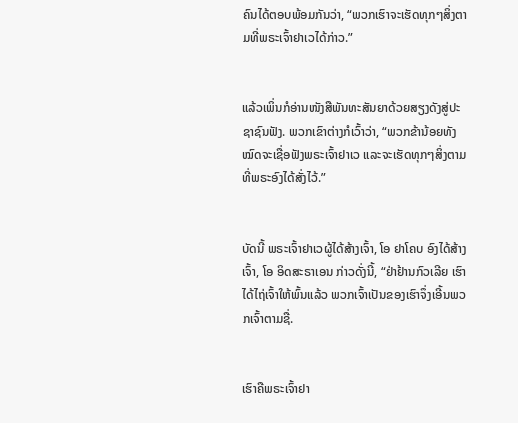ຄົນໄດ້ຕອບພ້ອມກັນວ່າ, “ພວກເຮົາຈະເຮັດທຸກໆສິ່ງຕາມທີ່ພຣະເຈົ້າຢາເວໄດ້ກ່າວ.”


ແລ້ວເພິ່ນກໍອ່ານໜັງສືພັນທະສັນຍາດ້ວຍສຽງດັງສູ່ປະຊາຊົນຟັງ. ພວກເຂົາຕ່າງກໍເວົ້າວ່າ, “ພວກຂ້ານ້ອຍທັງໝົດຈະເຊື່ອຟັງພຣະເຈົ້າຢາເວ ແລະຈະເຮັດທຸກໆສິ່ງຕາມທີ່ພຣະອົງໄດ້ສັ່ງໄວ້.”


ບັດນີ້ ພຣະເຈົ້າຢາເວຜູ້ໄດ້ສ້າງເຈົ້າ, ໂອ ຢາໂຄບ ອົງໄດ້ສ້າງເຈົ້າ, ໂອ ອິດສະຣາເອນ ກ່າວດັ່ງນີ້, “ຢ່າຢ້ານກົວເລີຍ ເຮົາໄດ້ໄຖ່ເຈົ້າໃຫ້ພົ້ນແລ້ວ ພວກເຈົ້າເປັນຂອງເຮົາຈຶ່ງເອີ້ນພວກເຈົ້າຕາມຊື່.


ເຮົາຄືພຣະເຈົ້າຢາ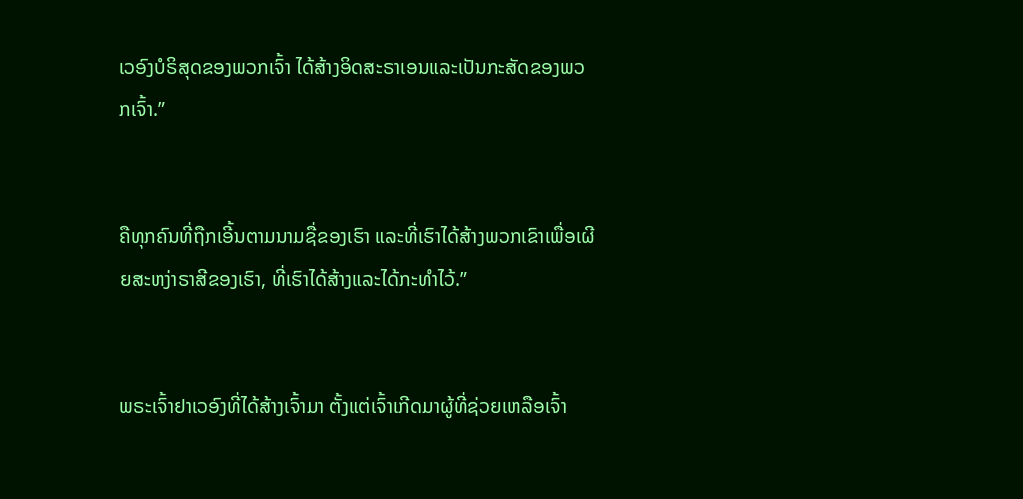ເວອົງບໍຣິສຸດຂອງພວກເຈົ້າ ໄດ້ສ້າງອິດສະຣາເອນແລະເປັນກະສັດຂອງພວກເຈົ້າ.”


ຄືທຸກຄົນທີ່ຖືກເອີ້ນຕາມນາມຊື່ຂອງເຮົາ ແລະທີ່ເຮົາໄດ້ສ້າງພວກເຂົາເພື່ອເຜີຍສະຫງ່າຣາສີຂອງເຮົາ, ທີ່ເຮົາໄດ້ສ້າງແລະໄດ້ກະທຳໄວ້.”


ພຣະເຈົ້າຢາເວອົງທີ່ໄດ້ສ້າງເຈົ້າມາ ຕັ້ງແຕ່ເຈົ້າເກີດມາຜູ້ທີ່ຊ່ວຍເຫລືອເຈົ້າ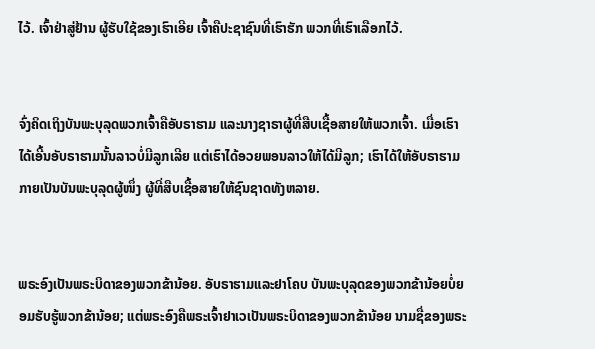ໄວ້. ເຈົ້າຢ່າສູ່ຢ້ານ ຜູ້ຮັບໃຊ້ຂອງເຮົາເອີຍ ເຈົ້າຄືປະຊາຊົນທີ່ເຮົາຮັກ ພວກທີ່ເຮົາເລືອກໄວ້.


ຈົ່ງຄິດເຖິງບັນພະບຸລຸດພວກເຈົ້າຄືອັບຣາຮາມ ແລະນາງຊາຣາຜູ້ທີ່ສືບເຊື້ອສາຍໃຫ້ພວກເຈົ້າ. ເມື່ອເຮົາໄດ້ເອີ້ນອັບຣາຮາມນັ້ນລາວບໍ່ມີລູກເລີຍ ແຕ່ເຮົາໄດ້ອວຍພອນລາວໃຫ້ໄດ້ມີລູກ; ເຮົາໄດ້ໃຫ້ອັບຣາຮາມກາຍເປັນບັນພະບຸລຸດຜູ້ໜຶ່ງ ຜູ້ທີ່ສືບເຊື້ອສາຍໃຫ້ຊົນຊາດທັງຫລາຍ.


ພຣະອົງເປັນພຣະບິດາຂອງພວກຂ້ານ້ອຍ. ອັບຣາຮາມແລະຢາໂຄບ ບັນພະບຸລຸດຂອງພວກຂ້ານ້ອຍບໍ່ຍອມຮັບຮູ້ພວກຂ້ານ້ອຍ; ແຕ່ພຣະອົງຄືພຣະເຈົ້າຢາເວເປັນພຣະບິດາຂອງພວກຂ້ານ້ອຍ ນາມຊື່ຂອງພຣະ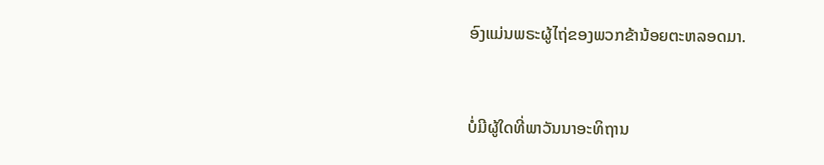ອົງແມ່ນພຣະຜູ້ໄຖ່ຂອງພວກຂ້ານ້ອຍຕະຫລອດມາ.


ບໍ່ມີຜູ້ໃດທີ່ພາວັນນາອະທິຖານ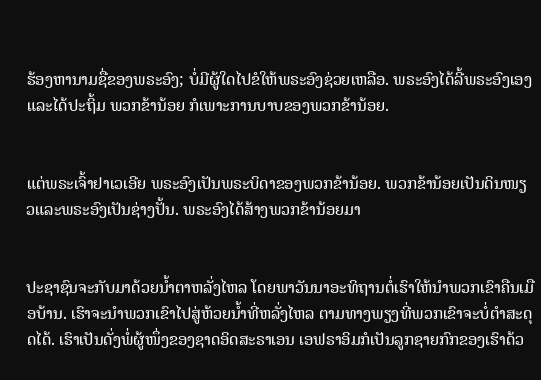ຮ້ອງຫານາມຊື່ຂອງພຣະອົງ; ບໍ່ມີຜູ້ໃດໄປຂໍໃຫ້ພຣະອົງຊ່ວຍເຫລືອ. ພຣະອົງໄດ້ລີ້ພຣະອົງເອງແລະໄດ້ປະຖິ້ມ ພວກຂ້ານ້ອຍ ກໍເພາະການບາບຂອງພວກຂ້ານ້ອຍ.


ແຕ່ພຣະເຈົ້າຢາເວເອີຍ ພຣະອົງເປັນພຣະບິດາຂອງພວກຂ້ານ້ອຍ. ພວກຂ້ານ້ອຍເປັນດິນໜຽວແລະພຣະອົງເປັນຊ່າງປັ້ນ. ພຣະອົງໄດ້ສ້າງພວກຂ້ານ້ອຍມາ


ປະຊາຊົນຈະກັບມາດ້ວຍນໍ້າຕາຫລັ່ງໄຫລ ໂດຍພາວັນນາອະທິຖານຕໍ່ເຮົາໃຫ້ນຳພວກເຂົາຄືນເມືອບ້ານ. ເຮົາຈະນຳພວກເຂົາໄປສູ່ຫ້ວຍນໍ້າທີ່ຫລັ່ງໄຫລ ຕາມທາງພຽງທີ່ພວກເຂົາຈະບໍ່ຕໍາສະດຸດໄດ້. ເຮົາເປັນດັ່ງພໍ່ຜູ້ໜຶ່ງຂອງຊາດອິດສະຣາເອນ ເອຟຣາອິມກໍເປັນລູກຊາຍກົກຂອງເຮົາດ້ວ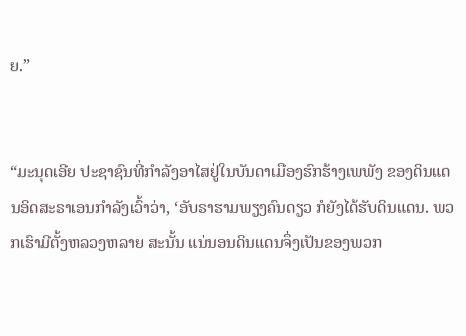ຍ.”


“ມະນຸດເອີຍ ປະຊາຊົນທີ່ກຳລັງອາໄສຢູ່ໃນບັນດາເມືອງຮົກຮ້າງເພພັງ ຂອງດິນແດນອິດສະຣາເອນກຳລັງເວົ້າວ່າ, ‘ອັບຣາຮາມພຽງຄົນດຽວ ກໍຍັງໄດ້ຮັບດິນແດນ. ພວກເຮົາມີຕັ້ງຫລວງຫລາຍ ສະນັ້ນ ແນ່ນອນດິນແດນຈຶ່ງເປັນຂອງພວກ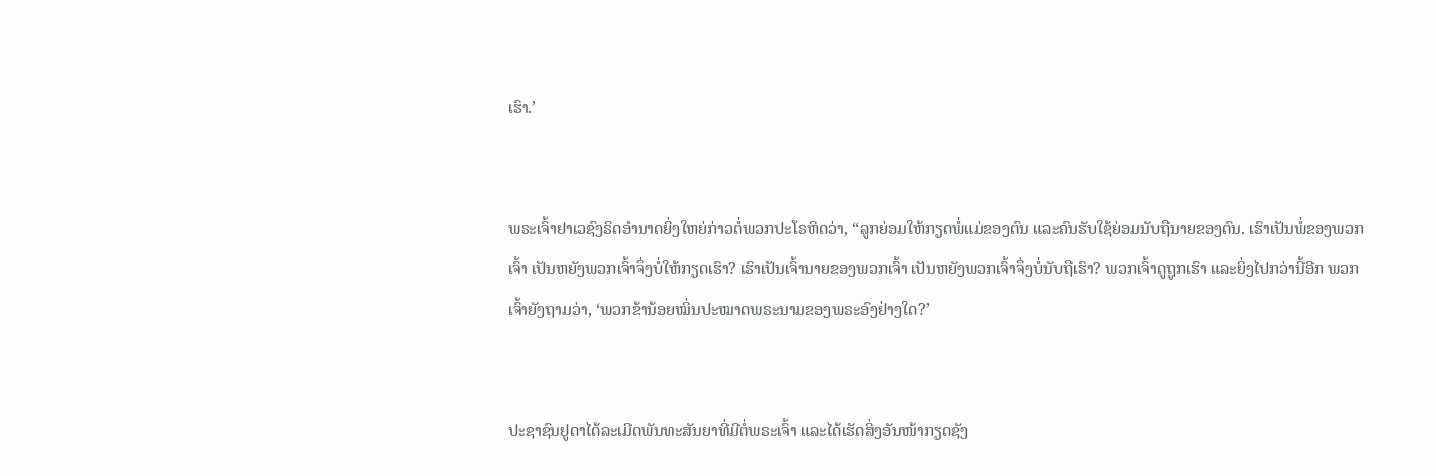ເຮົາ.’


ພຣະເຈົ້າຢາເວຊົງຣິດອຳນາດຍິ່ງໃຫຍ່ກ່າວຕໍ່ພວກປະໂຣຫິດວ່າ, “ລູກຍ່ອມໃຫ້ກຽດພໍ່ແມ່ຂອງຕົນ ແລະຄົນຮັບໃຊ້ຍ່ອມນັບຖືນາຍຂອງຕົນ. ເຮົາເປັນພໍ່ຂອງພວກເຈົ້າ ເປັນຫຍັງພວກເຈົ້າຈຶ່ງບໍ່ໃຫ້ກຽດເຮົາ? ເຮົາເປັນເຈົ້ານາຍຂອງພວກເຈົ້າ ເປັນຫຍັງພວກເຈົ້າຈຶ່ງບໍ່ນັບຖືເຮົາ? ພວກເຈົ້າດູຖູກເຮົາ ແລະຍິ່ງໄປກວ່ານີ້ອີກ ພວກເຈົ້າຍັງຖາມວ່າ, ‘ພວກຂ້ານ້ອຍໝິ່ນປະໝາດພຣະນາມຂອງພຣະອົງຢ່າງໃດ?’


ປະຊາຊົນຢູດາໄດ້ລະເມີດພັນທະສັນຍາທີ່ມີຕໍ່ພຣະເຈົ້າ ແລະໄດ້ເຮັດສິ່ງອັນໜ້າກຽດຊັງ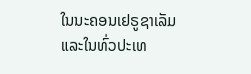ໃນນະຄອນເຢຣູຊາເລັມແລະໃນທົ່ວປະເທ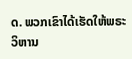ດ. ພວກເຂົາໄດ້ເຮັດໃຫ້ພຣະວິຫານ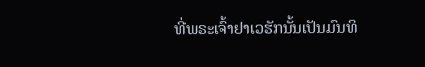ທີ່ພຣະເຈົ້າຢາເວຮັກນັ້ນເປັນມົນທິ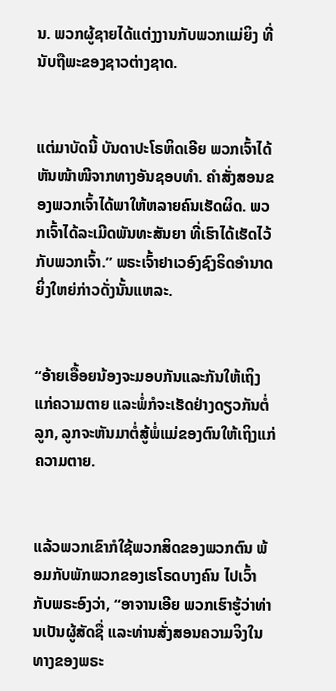ນ. ພວກຜູ້ຊາຍໄດ້ແຕ່ງງານກັບພວກແມ່ຍິງ ທີ່ນັບຖືພະຂອງຊາວຕ່າງຊາດ.


ແຕ່ມາບັດນີ້ ບັນດາປະໂຣຫິດເອີຍ ພວກເຈົ້າໄດ້ຫັນໜ້າໜີຈາກທາງອັນຊອບທຳ. ຄຳສັ່ງສອນຂອງພວກເຈົ້າໄດ້ພາໃຫ້ຫລາຍຄົນເຮັດຜິດ. ພວກເຈົ້າໄດ້ລະເມີດພັນທະສັນຍາ ທີ່ເຮົາໄດ້ເຮັດໄວ້ກັບພວກເຈົ້າ.” ພຣະເຈົ້າຢາເວອົງຊົງຣິດອຳນາດຍິ່ງໃຫຍ່ກ່າວດັ່ງນັ້ນແຫລະ.


“ອ້າຍເອື້ອຍນ້ອງຈະມອບກັນແລະກັນໃຫ້ເຖິງແກ່ຄວາມຕາຍ ແລະພໍ່ກໍຈະເຮັດຢ່າງດຽວກັນຕໍ່ລູກ, ລູກຈະຫັນມາຕໍ່ສູ້ພໍ່ແມ່ຂອງຕົນໃຫ້ເຖິງແກ່ຄວາມຕາຍ.


ແລ້ວພວກເຂົາກໍໃຊ້ພວກສິດຂອງພວກຕົນ ພ້ອມກັບພັກພວກຂອງເຮໂຣດບາງຄົນ ໄປເວົ້າກັບພຣະອົງວ່າ, “ອາຈານເອີຍ ພວກເຮົາຮູ້ວ່າທ່ານເປັນຜູ້ສັດຊື່ ແລະທ່ານສັ່ງສອນຄວາມຈິງໃນທາງຂອງພຣະ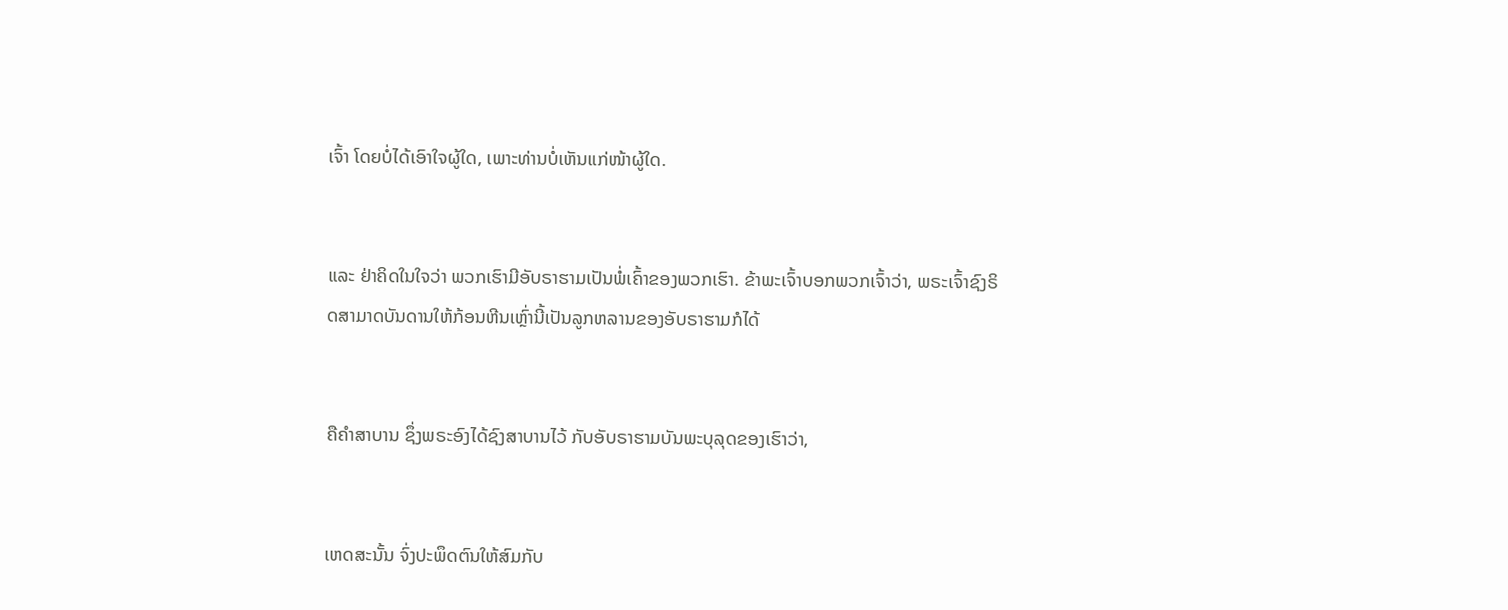ເຈົ້າ ໂດຍບໍ່ໄດ້ເອົາໃຈຜູ້ໃດ, ເພາະທ່ານບໍ່ເຫັນແກ່ໜ້າຜູ້ໃດ.


ແລະ ຢ່າຄິດໃນໃຈວ່າ ພວກເຮົາມີອັບຣາຮາມເປັນພໍ່ເຄົ້າຂອງພວກເຮົາ. ຂ້າພະເຈົ້າບອກພວກເຈົ້າວ່າ, ພຣະເຈົ້າຊົງຣິດສາມາດບັນດານໃຫ້ກ້ອນຫີນເຫຼົ່ານີ້ເປັນລູກຫລານຂອງອັບຣາຮາມກໍໄດ້


ຄືຄຳສາບານ ຊຶ່ງພຣະອົງໄດ້ຊົງສາບານໄວ້ ກັບອັບຣາຮາມບັນພະບຸລຸດຂອງເຮົາວ່າ,


ເຫດສະນັ້ນ ຈົ່ງປະພຶດຕົນໃຫ້ສົມກັບ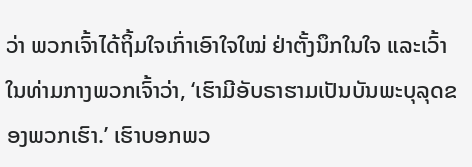ວ່າ ພວກເຈົ້າໄດ້ຖິ້ມໃຈເກົ່າເອົາໃຈໃໝ່ ຢ່າຕັ້ງນຶກໃນໃຈ ແລະເວົ້າໃນທ່າມກາງພວກເຈົ້າວ່າ, ‘ເຮົາມີອັບຣາຮາມເປັນບັນພະບຸລຸດຂອງພວກເຮົາ.’ ເຮົາບອກພວ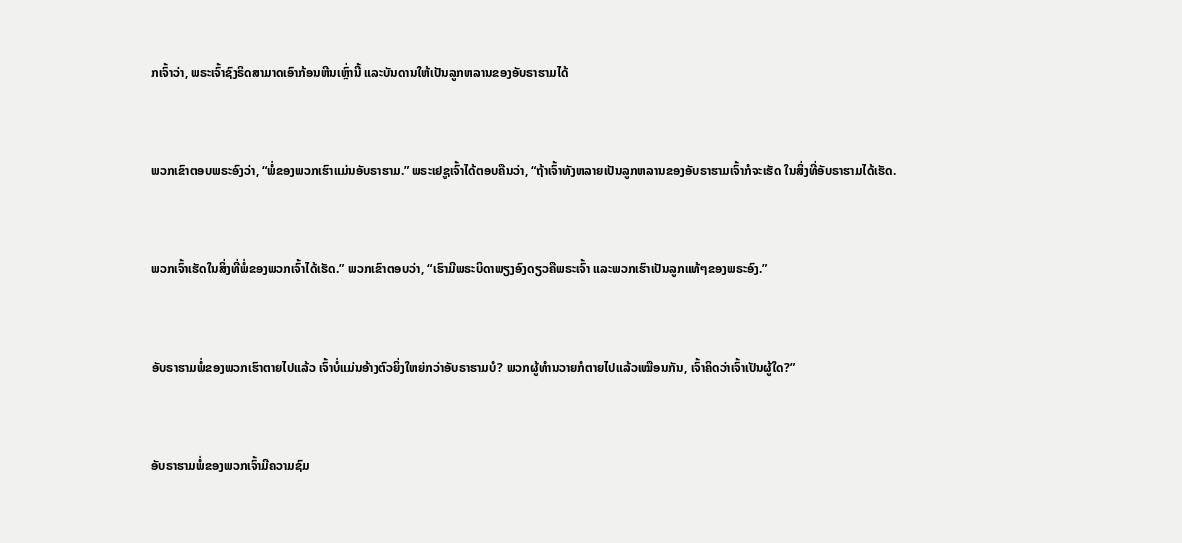ກເຈົ້າວ່າ, ພຣະເຈົ້າຊົງຣິດສາມາດເອົາກ້ອນຫີນເຫຼົ່ານີ້ ແລະບັນດານໃຫ້ເປັນລູກຫລານຂອງອັບຣາຮາມໄດ້


ພວກເຂົາຕອບພຣະອົງວ່າ, “ພໍ່ຂອງພວກເຮົາແມ່ນອັບຣາຮາມ.” ພຣະເຢຊູເຈົ້າໄດ້ຕອບຄືນວ່າ, “ຖ້າເຈົ້າທັງຫລາຍເປັນລູກຫລານຂອງອັບຣາຮາມເຈົ້າກໍຈະເຮັດ ໃນສິ່ງທີ່ອັບຣາຮາມໄດ້ເຮັດ.


ພວກເຈົ້າເຮັດໃນສິ່ງທີ່ພໍ່ຂອງພວກເຈົ້າໄດ້ເຮັດ.” ພວກເຂົາຕອບວ່າ, “ເຮົາມີພຣະບິດາພຽງອົງດຽວຄືພຣະເຈົ້າ ແລະພວກເຮົາເປັນລູກແທ້ໆຂອງພຣະອົງ.”


ອັບຣາຮາມພໍ່ຂອງພວກເຮົາຕາຍໄປແລ້ວ ເຈົ້າບໍ່ແມ່ນອ້າງຕົວຍິ່ງໃຫຍ່ກວ່າອັບຣາຮາມບໍ? ພວກຜູ້ທຳນວາຍກໍຕາຍໄປແລ້ວເໝືອນກັນ, ເຈົ້າຄິດວ່າເຈົ້າເປັນຜູ້ໃດ?”


ອັບຣາຮາມພໍ່ຂອງພວກເຈົ້າມີຄວາມຊົມ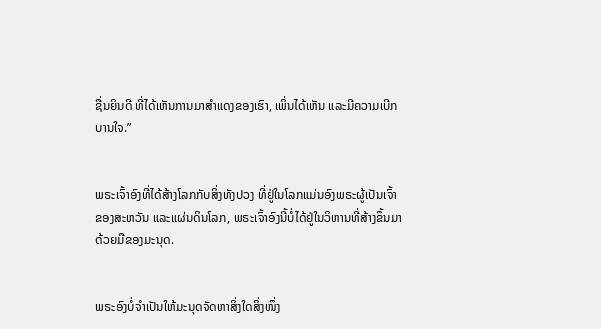ຊື່ນຍິນດີ ທີ່ໄດ້ເຫັນການມາສຳແດງຂອງເຮົາ, ເພິ່ນໄດ້ເຫັນ ແລະມີຄວາມເບີກບານໃຈ.”


ພຣະເຈົ້າອົງທີ່ໄດ້ສ້າງໂລກກັບສິ່ງທັງປວງ ທີ່ຢູ່ໃນໂລກແມ່ນອົງພຣະຜູ້ເປັນເຈົ້າຂອງສະຫວັນ ແລະແຜ່ນດິນໂລກ, ພຣະເຈົ້າອົງນີ້ບໍ່ໄດ້ຢູ່ໃນວິຫານທີ່ສ້າງຂຶ້ນມາດ້ວຍມືຂອງມະນຸດ.


ພຣະອົງບໍ່ຈຳເປັນໃຫ້ມະນຸດຈັດຫາສິ່ງໃດສິ່ງໜຶ່ງ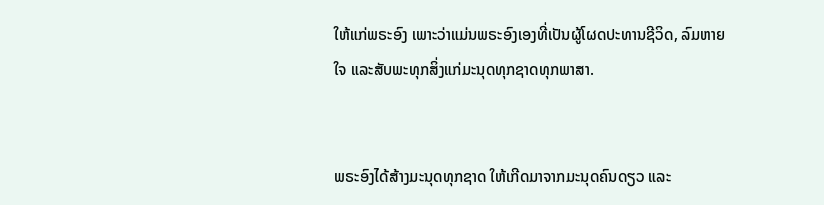ໃຫ້ແກ່ພຣະອົງ ເພາະວ່າແມ່ນພຣະອົງເອງທີ່ເປັນຜູ້ໂຜດປະທານຊີວິດ, ລົມຫາຍໃຈ ແລະສັບພະທຸກສິ່ງແກ່ມະນຸດທຸກຊາດທຸກພາສາ.


ພຣະອົງໄດ້ສ້າງມະນຸດທຸກຊາດ ໃຫ້ເກີດມາຈາກມະນຸດຄົນດຽວ ແລະ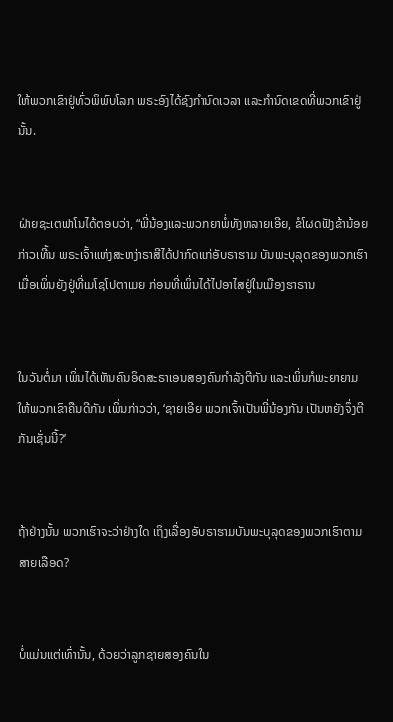ໃຫ້ພວກເຂົາຢູ່ທົ່ວພິພົບໂລກ ພຣະອົງໄດ້ຊົງກຳນົດເວລາ ແລະກຳນົດເຂດທີ່ພວກເຂົາຢູ່ນັ້ນ.


ຝ່າຍຊະເຕຟາໂນໄດ້ຕອບວ່າ, “ພີ່ນ້ອງແລະພວກຍາພໍ່ທັງຫລາຍເອີຍ, ຂໍໂຜດຟັງຂ້ານ້ອຍກ່າວເທີ້ນ ພຣະເຈົ້າແຫ່ງສະຫງ່າຣາສີໄດ້ປາກົດແກ່ອັບຣາຮາມ ບັນພະບຸລຸດຂອງພວກເຮົາ ເມື່ອເພິ່ນຍັງຢູ່ທີ່ເມໂຊໂປຕາເມຍ ກ່ອນທີ່ເພິ່ນໄດ້ໄປອາໄສຢູ່ໃນເມືອງຮາຣານ


ໃນວັນຕໍ່ມາ ເພິ່ນໄດ້ເຫັນຄົນອິດສະຣາເອນສອງຄົນກຳລັງຕີກັນ ແລະເພິ່ນກໍພະຍາຍາມໃຫ້ພວກເຂົາຄືນດີກັນ ເພິ່ນກ່າວວ່າ, ‘ຊາຍເອີຍ ພວກເຈົ້າເປັນພີ່ນ້ອງກັນ ເປັນຫຍັງຈຶ່ງຕີກັນເຊັ່ນນີ້?’


ຖ້າຢ່າງນັ້ນ ພວກເຮົາຈະວ່າຢ່າງໃດ ເຖິງເລື່ອງອັບຣາຮາມບັນພະບຸລຸດຂອງພວກເຮົາຕາມສາຍເລືອດ?


ບໍ່ແມ່ນແຕ່ເທົ່ານັ້ນ, ດ້ວຍວ່າລູກຊາຍສອງຄົນໃນ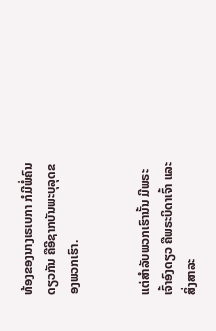ທ້ອງຂອງນາງເຣເບກາ ກໍມີພໍ່ຄົນດຽວກັນ ຄືອີຊາກບັນພະບຸລຸດຂອງພວກເຮົາ.


ແຕ່ສຳລັບພວກເຮົານັ້ນ ມີພຣະເຈົ້າອົງດຽວ ຄືພຣະບິດາເຈົ້າ ແລະສິ່ງສາລະ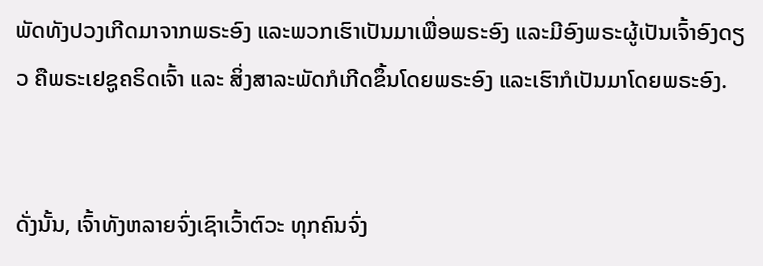ພັດທັງປວງເກີດມາຈາກພຣະອົງ ແລະພວກເຮົາເປັນມາເພື່ອພຣະອົງ ແລະມີອົງພຣະຜູ້ເປັນເຈົ້າອົງດຽວ ຄືພຣະເຢຊູຄຣິດເຈົ້າ ແລະ ສິ່ງສາລະພັດກໍເກີດຂຶ້ນໂດຍພຣະອົງ ແລະເຮົາກໍເປັນມາໂດຍພຣະອົງ.


ດັ່ງນັ້ນ, ເຈົ້າທັງຫລາຍຈົ່ງເຊົາເວົ້າຕົວະ ທຸກຄົນຈົ່ງ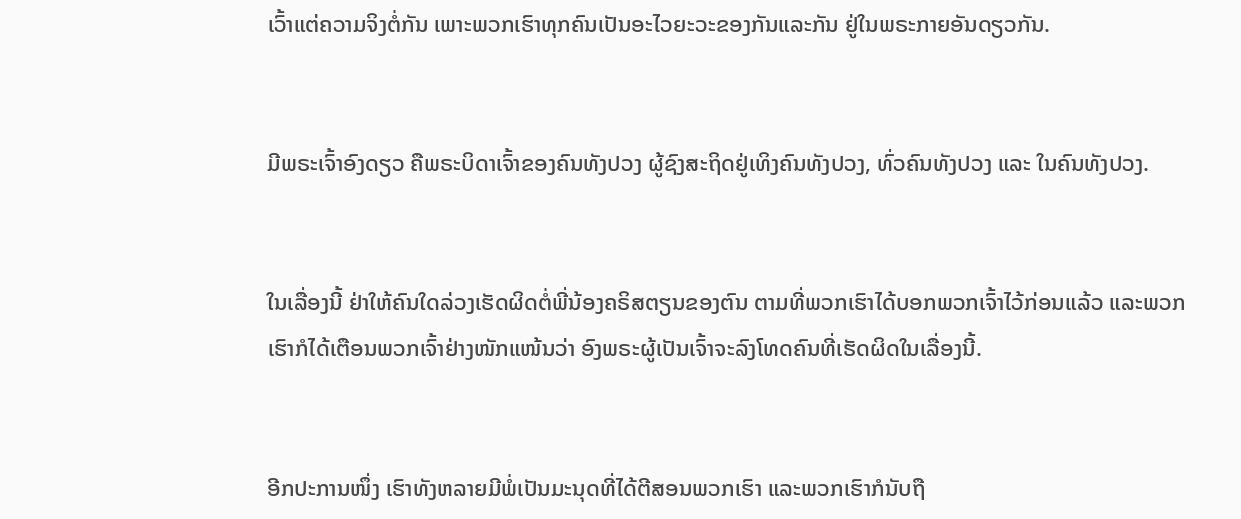ເວົ້າແຕ່ຄວາມຈິງຕໍ່ກັນ ເພາະພວກເຮົາທຸກຄົນເປັນອະໄວຍະວະຂອງກັນແລະກັນ ຢູ່ໃນພຣະກາຍອັນດຽວກັນ.


ມີພຣະເຈົ້າອົງດຽວ ຄືພຣະບິດາເຈົ້າຂອງຄົນທັງປວງ ຜູ້ຊົງສະຖິດຢູ່ເທິງຄົນທັງປວງ, ທົ່ວຄົນທັງປວງ ແລະ ໃນຄົນທັງປວງ.


ໃນເລື່ອງນີ້ ຢ່າໃຫ້ຄົນໃດລ່ວງເຮັດຜິດຕໍ່ພີ່ນ້ອງຄຣິສຕຽນຂອງຕົນ ຕາມທີ່ພວກເຮົາໄດ້ບອກພວກເຈົ້າໄວ້ກ່ອນແລ້ວ ແລະພວກເຮົາກໍໄດ້ເຕືອນພວກເຈົ້າຢ່າງໜັກແໜ້ນວ່າ ອົງພຣະຜູ້ເປັນເຈົ້າຈະລົງໂທດຄົນທີ່ເຮັດຜິດໃນເລື່ອງນີ້.


ອີກປະການໜຶ່ງ ເຮົາທັງຫລາຍມີພໍ່ເປັນມະນຸດທີ່ໄດ້ຕີສອນພວກເຮົາ ແລະພວກເຮົາກໍນັບຖື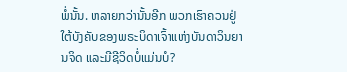ພໍ່ນັ້ນ. ຫລາຍກວ່ານັ້ນອີກ ພວກເຮົາຄວນຢູ່ໃຕ້ບັງຄັບຂອງພຣະບິດາເຈົ້າແຫ່ງບັນດາວິນຍານຈິດ ແລະມີຊີວິດບໍ່ແມ່ນບໍ?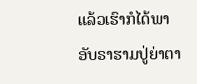ແລ້ວເຮົາກໍໄດ້ພາອັບຣາຮາມປູ່ຍ່າຕາ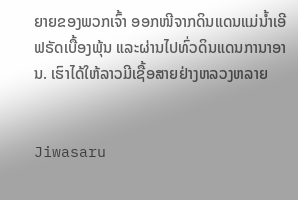ຍາຍຂອງພວກເຈົ້າ ອອກໜີຈາກດິນແດນແມ່ນໍ້າເອີຟຣັດເບື້ອງພຸ້ນ ແລະຜ່ານໄປທົ່ວດິນແດນການາອານ. ເຮົາໄດ້ໃຫ້ລາວມີເຊື້ອສາຍຢ່າງຫລວງຫລາຍ


Jiwasaru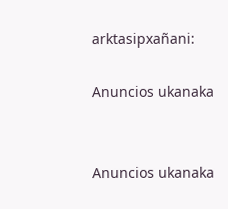arktasipxañani:

Anuncios ukanaka


Anuncios ukanaka